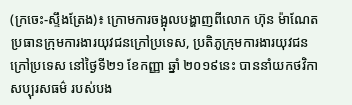(ក្រចេះ-ស្ទឹងត្រែង)៖ ក្រោមការចង្អុលបង្ហាញពីលោក ហ៊ុន ម៉ាណែត ប្រធានក្រុមការងារយុវជនក្រៅប្រទេស, ប្រតិភូក្រុមការងារយុវជនក្រៅប្រទេស នៅថ្ងៃទី២១ ខែកញ្ញា ឆ្នាំ ២០១៩នេះ បាននាំយកថវិកាសប្បុរសធម៌ របស់បង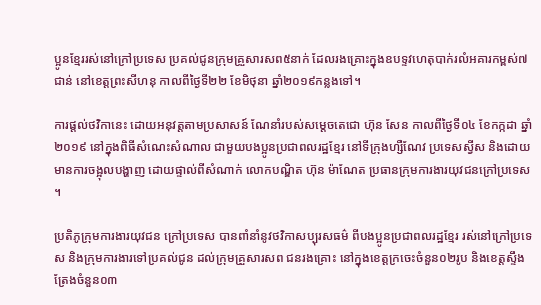ប្អូនខ្មែររស់នៅក្រៅប្រទេស ប្រគល់ជូនក្រុមគ្រួសារសព៥នាក់ ដែលរងគ្រោះក្នុងឧបទ្ទវហេតុបាក់រលំអគារកម្ពស់៧ជាន់ នៅខេត្តព្រះសីហនុ កាលពីថ្ងៃទី២២ ខែមិថុនា ឆ្នាំ២០១៩កន្លងទៅ។

ការផ្តល់ថវិកានេះ ដោយអនុវត្តតាមប្រសាសន៍ ណែនាំរបស់សម្តេចតេជោ ហ៊ុន សែន កាលពីថ្ងៃទី០៤ ខែកក្កដា ឆ្នាំ២០១៩ នៅក្នុងពិធីសំណេះសំណាល ជាមួយបងប្អូនប្រជាពលរដ្ឋខ្មែរ នៅទីក្រុងហ្សឺណែវ ប្រទេសស្វីស និងដោយមានការចង្អុលបង្ហាញ ដោយផ្ទាល់ពីសំណាក់ លោកបណ្ឌិត ហ៊ុន ម៉ាណែត ប្រធានក្រុមការងារយុវជនក្រៅប្រទេស ។

ប្រតិភូក្រុមការងារយុវជន ក្រៅប្រទេស បានពាំនាំនូវថវិកាសប្បុរសធម៌ ពីបងប្អូនប្រជាពលរដ្ឋខ្មែរ រស់នៅក្រៅប្រទេស និងក្រុមការងារទៅប្រគល់ជូន ដល់ក្រុមគ្រួសារសព ជនរងគ្រោះ នៅក្នុងខេត្តក្រចេះចំនួន០២រូប និងខេត្តស្ទឹងត្រែងចំនួន០៣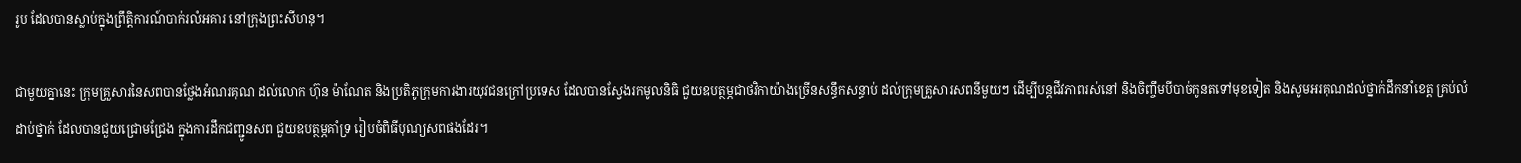រូប ដែលបានស្លាប់ក្នុងព្រឹត្តិការណ៍បាក់រលំអគារ នៅក្រុងព្រះសីហនុ។

ជាមួយគ្នានេះ ក្រុមគ្រួសារនៃសពបានថ្លែងអំណរគុណ ដល់លោក ហ៊ុន ម៉ាណែត និងប្រតិភូក្រុមការងារយុវជនក្រៅប្រទេស ដែលបានស្វែងរកមូលនិធិ ជួយឧបត្ថម្ភជាថវិកាយ៉ាងច្រើនសន្ធឹកសន្ធាប់ ដល់ក្រុមគ្រួសារសពនីមួយៗ ដើម្បីបន្តជីវភាពរស់នៅ និងចិញ្ចឹមបីបាច់កូនតទៅមុខទៀត និងសូមអរគុណដល់ថ្នាក់ដឹកនាំខេត្ត គ្រប់លំដាប់ថ្នាក់ ដែលបានជួយជ្រោមជ្រែង ក្នុងការដឹកជញ្ជូនសព ជួយឧបត្ថម្ភគាំទ្រ រៀបចំពិធីបុណ្យសពផងដែរ។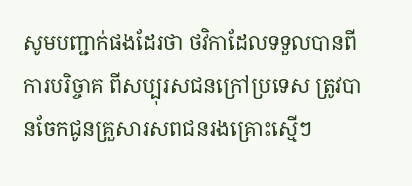សូមបញ្ជាក់ផងដែរថា ថវិកាដែលទទួលបានពីការបរិច្ចាគ ពីសប្បុរសជនក្រៅប្រទេស ត្រូវបានចែកជូនគ្រួសារសពជនរងគ្រោះស្មើៗ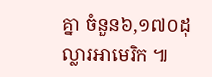គ្នា ចំនួន៦,១៧០ដុល្លារអាមេរិក ៕